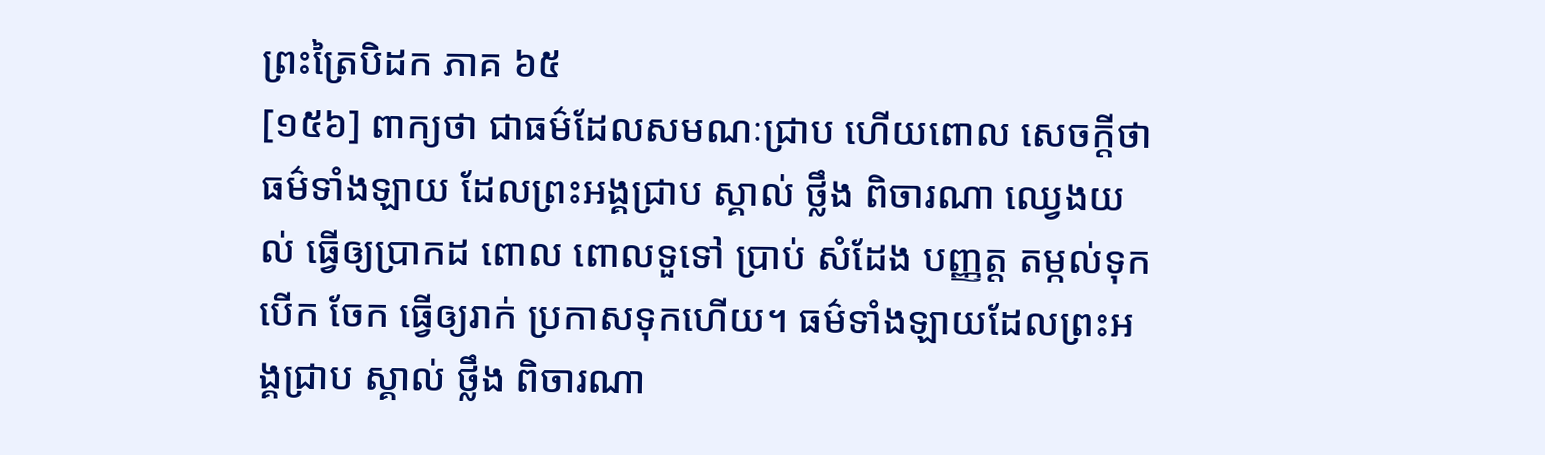ព្រះត្រៃបិដក ភាគ ៦៥
[១៥៦] ពាក្យថា ជាធម៌ដែលសមណៈជ្រាប ហើយពោល សេចក្តីថា ធម៌ទាំងឡាយ ដែលព្រះអង្គជ្រាប ស្គាល់ ថ្លឹង ពិចារណា ឈ្វេងយល់ ធ្វើឲ្យប្រាកដ ពោល ពោលទួទៅ ប្រាប់ សំដែង បញ្ញត្ត តម្កល់ទុក បើក ចែក ធ្វើឲ្យរាក់ ប្រកាសទុកហើយ។ ធម៌ទាំងឡាយដែលព្រះអង្គជ្រាប ស្គាល់ ថ្លឹង ពិចារណា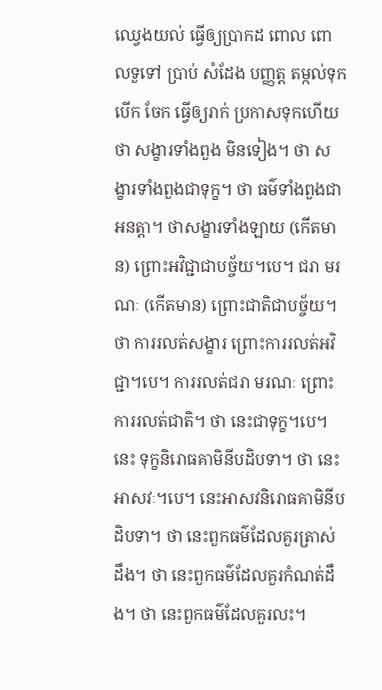ឈ្វេងយល់ ធ្វើឲ្យប្រាកដ ពោល ពោលទួទៅ ប្រាប់ សំដែង បញ្ញត្ត តម្កល់ទុក បើក ចែក ធ្វើឲ្យរាក់ ប្រកាសទុកហើយថា សង្ខារទាំងពួង មិនទៀង។ ថា សង្ខារទាំងពួងជាទុក្ខ។ ថា ធម៌ទាំងពួងជាអនត្តា។ ថាសង្ខារទាំងឡាយ (កើតមាន) ព្រោះអវិជ្ជាជាបច្ច័យ។បេ។ ជរា មរណៈ (កើតមាន) ព្រោះជាតិជាបច្ច័យ។ ថា ការរលត់សង្ខារ ព្រោះការរលត់អវិជ្ជា។បេ។ ការរលត់ជរា មរណៈ ព្រោះការរលត់ជាតិ។ ថា នេះជាទុក្ខ។បេ។ នេះ ទុក្ខនិរោធគាមិនីបដិបទា។ ថា នេះអាសវៈ។បេ។ នេះអាសវនិរោធគាមិនីបដិបទា។ ថា នេះពួកធម៌ដែលគួរត្រាស់ដឹង។ ថា នេះពួកធម៌ដែលគួរកំណត់ដឹង។ ថា នេះពួកធម៌ដែលគួរលះ។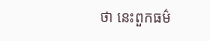ថា នេះពួកធម៌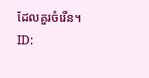ដែលគួរចំរើន។
ID: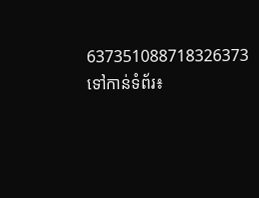637351088718326373
ទៅកាន់ទំព័រ៖